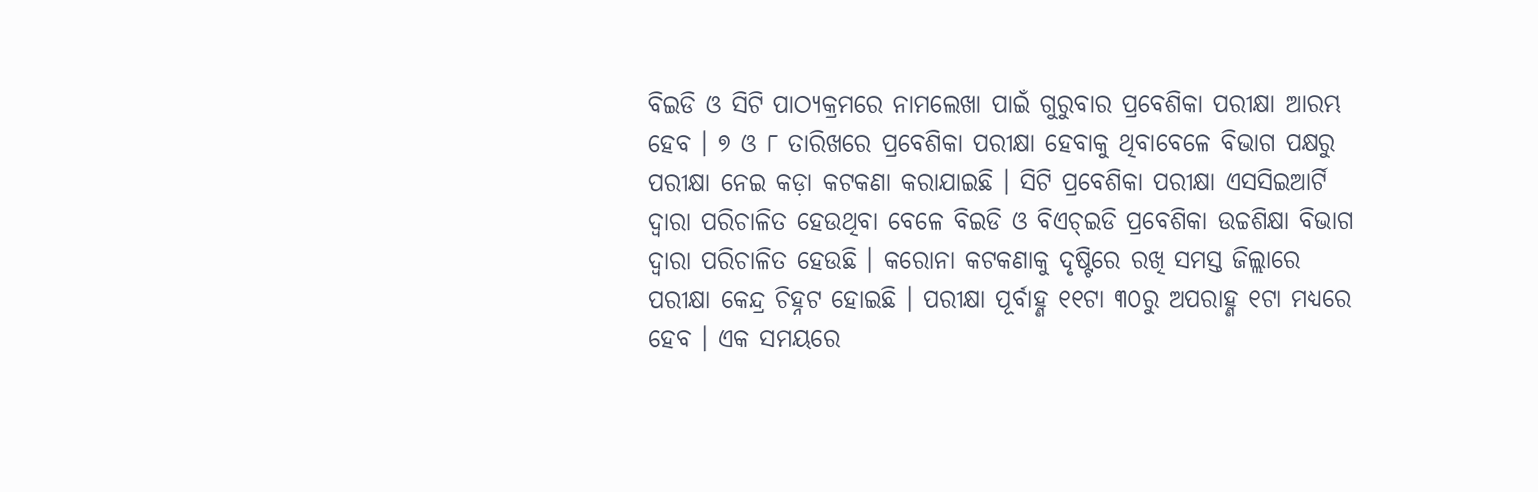ବିଇଡି ଓ ସିଟି ପାଠ୍ୟକ୍ରମରେ ନାମଲେଖା ପାଇଁ ଗୁରୁବାର ପ୍ରବେଶିକା ପରୀକ୍ଷା ଆରମ୍ଭ ହେବ । ୭ ଓ ୮ ତାରିଖରେ ପ୍ରବେଶିକା ପରୀକ୍ଷା ହେବାକୁ ଥିବାବେଳେ ବିଭାଗ ପକ୍ଷରୁ ପରୀକ୍ଷା ନେଇ କଡ଼ା କଟକଣା କରାଯାଇଛି । ସିଟି ପ୍ରବେଶିକା ପରୀକ୍ଷା ଏସସିଇଆର୍ଟି ଦ୍ୱାରା ପରିଚାଳିତ ହେଉଥିବା ବେଳେ ବିଇଡି ଓ ବିଏଚ୍ଇଡି ପ୍ରବେଶିକା ଉଚ୍ଚଶିକ୍ଷା ବିଭାଗ ଦ୍ୱାରା ପରିଚାଳିତ ହେଉଛି । କରୋନା କଟକଣାକୁ ଦୃଷ୍ଟିରେ ରଖି ସମସ୍ତ ଜିଲ୍ଲାରେ ପରୀକ୍ଷା କେନ୍ଦ୍ର ଚିହ୍ନଟ ହୋଇଛି । ପରୀକ୍ଷା ପୂର୍ବାହ୍ଣ ୧୧ଟା ୩୦ରୁ ଅପରାହ୍ଣ ୧ଟା ମଧ୍ୟରେ ହେବ । ଏକ ସମୟରେ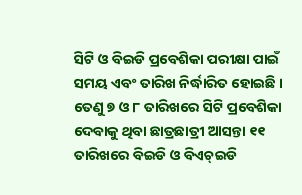ସିଟି ଓ ବିଇଡି ପ୍ରବେଶିକା ପରୀକ୍ଷା ପାଇଁ ସମୟ ଏବଂ ତାରିଖ ନିର୍ଦ୍ଧାରିତ ହୋଇଛି ।
ତେଣୁ ୭ ଓ ୮ ତାରିଖରେ ସିଟି ପ୍ରବେଶିକା ଦେବାକୁ ଥିବା ଛାତ୍ରଛାତ୍ରୀ ଆସନ୍ତା ୧୧ ତାରିଖରେ ବିଇଡି ଓ ବିଏଚ୍ଇଡି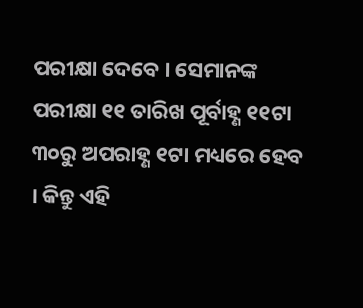ପରୀକ୍ଷା ଦେବେ । ସେମାନଙ୍କ ପରୀକ୍ଷା ୧୧ ତାରିଖ ପୂର୍ବାହ୍ଣ ୧୧ଟା ୩୦ରୁ ଅପରାହ୍ଣ ୧ଟା ମଧ୍ୟରେ ହେବ । କିନ୍ତୁ ଏହି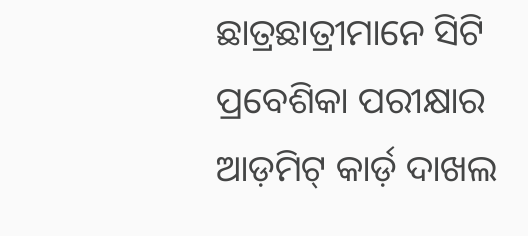ଛାତ୍ରଛାତ୍ରୀମାନେ ସିଟି ପ୍ରବେଶିକା ପରୀକ୍ଷାର ଆଡ଼ମିଟ୍ କାର୍ଡ଼ ଦାଖଲ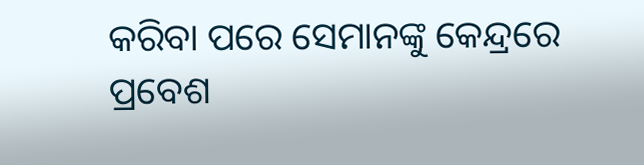କରିବା ପରେ ସେମାନଙ୍କୁ କେନ୍ଦ୍ରରେ ପ୍ରବେଶ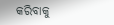କରିବାକୁ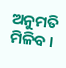ଅନୁମତି ମିଳିବ ।